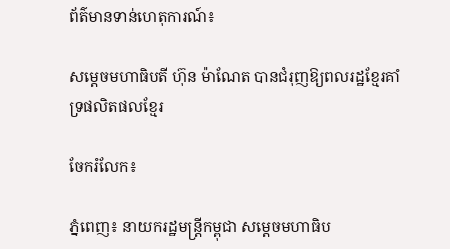ព័ត៌មានទាន់ហេតុការណ៍៖

សម្តេចមហាធិបតី ហ៊ុន ម៉ាណែត បានជំរុញឱ្យពលរដ្ឋខ្មែរគាំទ្រផលិតផលខ្មែរ

ចែករំលែក៖

ភ្នំពេញ៖ នាយករដ្ឋមន្ត្រីកម្ពុជា សម្តេចមហាធិប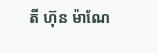តី ហ៊ុន ម៉ាណែ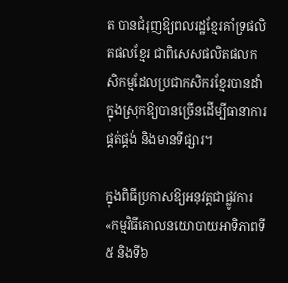ត បានជំរុញឱ្យពលរដ្ឋខ្មែរគាំទ្រផលិតផលខ្មែរ ជាពិសេសផលិតផលកសិកម្មដែលប្រជាកសិករខ្មែរបានដាំក្នុងស្រុកឱ្យបានច្រើនដើម្បីធានាការផ្គត់ផ្គង់ និងមានទីផ្សារ។

ក្នុងពិធីប្រកាសឱ្យអនុវត្តជាផ្លូវការ «កម្មវិធីគោលនយោបាយអាទិភាពទី៥ និងទី៦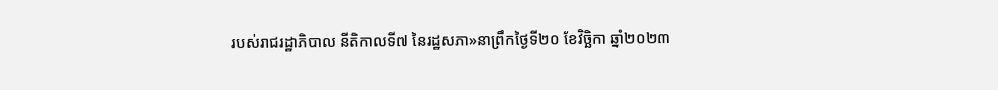របស់រាជរដ្ឋាភិបាល នីតិកាលទី៧ នៃរដ្ឋសភា»នាព្រឹកថ្ងៃទី២០ ខែវិចិ្ឆកា ឆ្នាំ២០២៣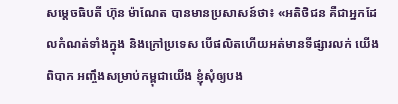សម្តេចធិបតី ហ៊ុន ម៉ាណែត បានមានប្រសាសន៍ថា៖ «អតិថិជន គឺជាអ្នកដែលកំណត់ទាំងក្នុង និងក្រៅប្រទេស បើផលិតហើយអត់មានទីផ្សារលក់ យើងពិបាក អញ្ចឹងសម្រាប់កម្ពុជាយើង ខ្ញុំសុំឲ្យបង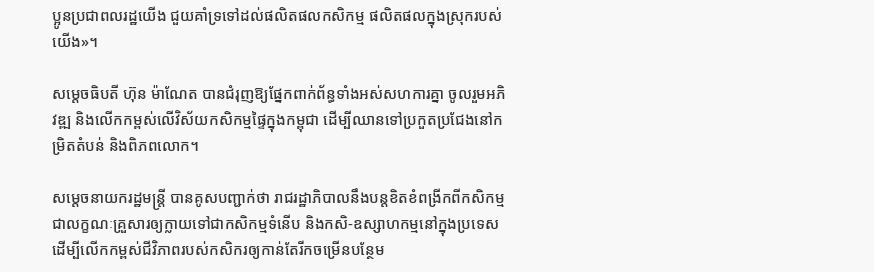ប្អូនប្រជាពលរដ្ឋយើង ជួយគាំទ្រទៅដល់ផលិតផលកសិកម្ម ផលិតផលក្នុងស្រុករបស់យើង»។

សម្តេចធិបតី ហ៊ុន ម៉ាណែត បានជំរុញឱ្យផ្នែកពាក់ព័ន្ធទាំងអស់សហការគ្នា ចូលរួមអភិវឌ្ឍ និងលើកកម្ពស់លើវិស័យកសិកម្មផ្ទៃក្នុងកម្ពុជា ដើម្បីឈានទៅប្រកួតប្រជែងនៅកម្រិតតំបន់ និងពិភពលោក។

សម្តេចនាយករដ្ឋមន្ត្រី បានគូសបញ្ជាក់ថា រាជរដ្ឋាភិបាលនឹងបន្តខិតខំពង្រីកពីកសិកម្មជាលក្ខណៈគ្រួសារឲ្យក្លាយទៅជាកសិកម្មទំនើប និងកសិ-ឧស្សាហកម្មនៅក្នុងប្រទេសដើម្បីលើកកម្ពស់ជីវិភាពរបស់កសិករឲ្យកាន់តែរីកចម្រើនបន្ថែម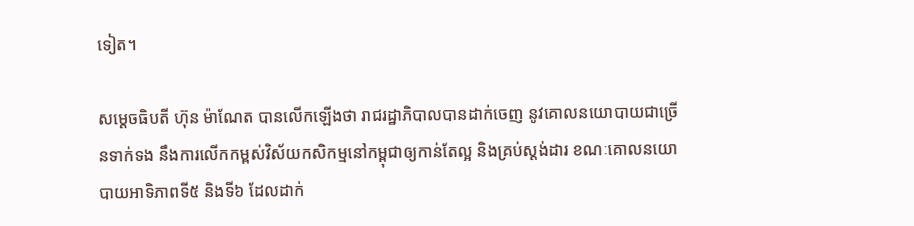ទៀត។

សម្តេចធិបតី ហ៊ុន ម៉ាណែត បានលើកឡើងថា រាជរដ្ឋាភិបាលបានដាក់ចេញ នូវគោលនយោបាយជាច្រើនទាក់ទង នឹងការលើកកម្ពស់វិស័យកសិកម្មនៅកម្ពុជាឲ្យកាន់តែល្អ និងគ្រប់ស្តង់ដារ ខណៈគោលនយោបាយអាទិភាពទី៥ និងទី៦ ដែលដាក់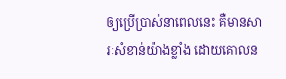ឲ្យប្រើប្រាស់នាពេលនេះ គឺមានសារៈសំខាន់យ៉ាងខ្លាំង ដោយគោលន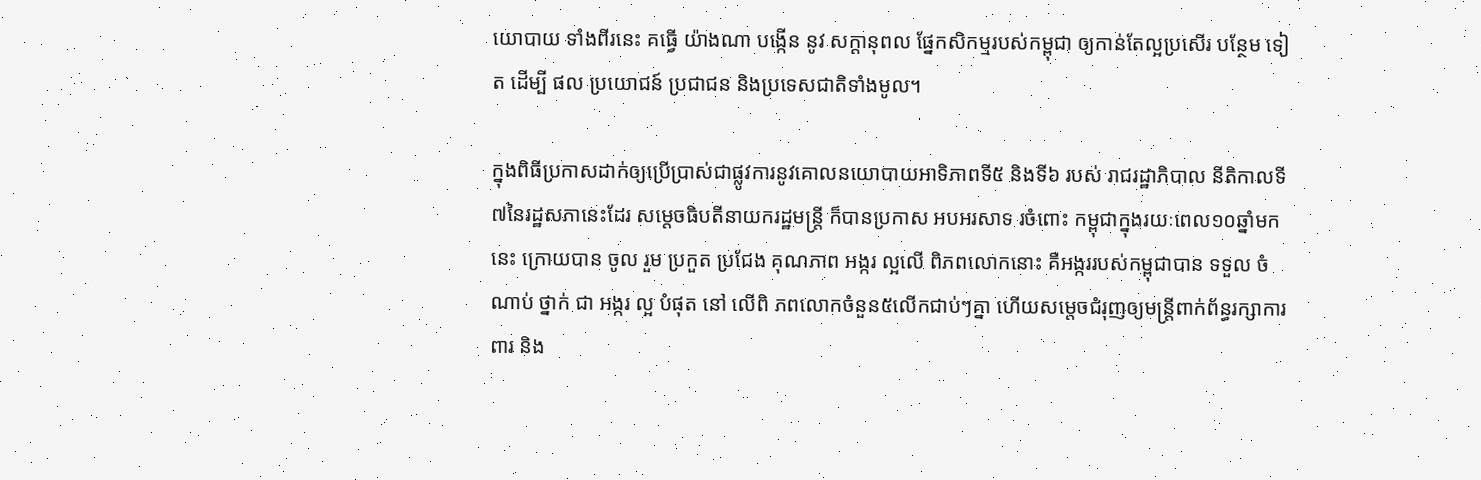យោបាយ ទាំងពីរនេះ គធ្វើ យ៉ាងណា បង្កើន នូវ សក្តានុពល ផ្នែកសិកម្មរបស់កម្ពុជា ឲ្យកាន់តែល្អប្រសើរ បន្ថែម ទៀត ដើម្បី ផល ប្រយោជន៍ ប្រជាជន និងប្រទេសជាតិទាំងមូល។

ក្នុងពិធីប្រកាសដាក់ឲ្យប្រើប្រាស់ជាផ្លូវការនូវគោលនយោបាយអាទិភាពទី៥ និងទី៦ របស់ រាជរដ្ឋាភិបាល នីតិកាលទី៧នៃរដ្ឋសភានេះដែរ សម្តេចធិបតីនាយករដ្ឋមន្រ្តី ក៏បានប្រកាស អបអរសាទ រចំពោះ កម្ពុជាក្នុងរយៈពេល១០ឆ្នាំមកនេះ ក្រោយបាន ចូល រួម ប្រកួត ប្រជែង គុណភាព អង្ករ ល្អលើ ពិភពលោកនោះ គឺអង្កររបស់កម្ពុជាបាន ទទួល ចំណាប់ ថ្នាក់ ជា អង្ករ ល្អ បំផុត នៅ លើពិ ភពលោកចំនួន៥លើកជាប់ៗគ្នា ហើយសម្តេចជំរុញឲ្យមន្រ្តីពាក់ព័ន្ធរក្សាការពារ និង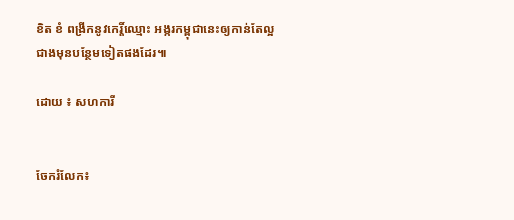ខិត ខំ ពង្រីកនូវកេរ្តិ៍ឈ្មោះ អង្ករកម្ពុជានេះឲ្យកាន់តែល្អជាងមុនបន្ថែមទៀតផងដែរ៕

ដោយ ៖ សហការី


ចែករំលែក៖